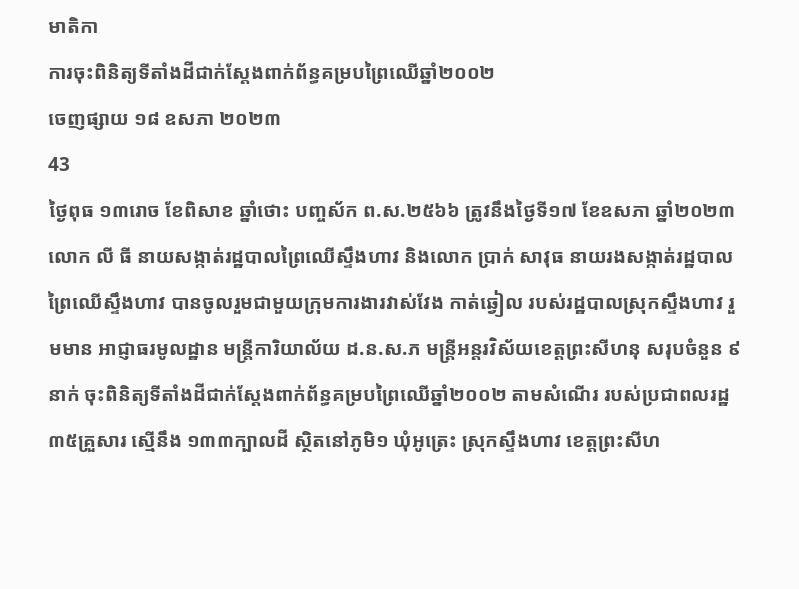មាតិកា
ការចុះពិនិត្យទីតាំងដីជាក់ស្ដែងពាក់ព័ន្ធគម្របព្រៃឈើឆ្នាំ២០០២
ចេញផ្សាយ ១៨ ឧសភា ២០២៣
43
ថ្ងៃពុធ ១៣រោច ខែពិសាខ ឆ្នាំថោះ បញ្ចស័ក ព.ស.២៥៦៦ ត្រូវនឹងថ្ងៃទី១៧ ខែឧសភា ឆ្នាំ២០២៣ លោក លី ធី នាយសង្កាត់រដ្ឋបាលព្រៃឈើស្ទឹងហាវ និងលោក ប្រាក់ សាវុធ នាយរងសង្កាត់រដ្ឋបាលព្រៃឈើស្ទឹងហាវ បានចូលរួមជាមួយក្រុមការងារវាស់វែង កាត់ឆ្វៀល របស់រដ្ឋបាលស្រុកស្ទឹងហាវ រួមមាន អាជ្ញាធរមូលដ្ឋាន មន្ត្រីការិយាល័យ ដ.ន.ស.ភ មន្ត្រីអន្តរវិស័យខេត្តព្រះសីហនុ សរុបចំនួន ៩នាក់ ចុះពិនិត្យទីតាំងដីជាក់ស្ដែងពាក់ព័ន្ធគម្របព្រៃឈើឆ្នាំ២០០២ តាមសំណើរ របស់ប្រជាពលរដ្ឋ ៣៥គ្រួសារ ស្មើនឹង ១៣៣ក្បាលដី ស្ថិតនៅភូមិ១ ឃុំអូត្រេះ ស្រុកស្ទឹងហាវ ខេត្តព្រះសីហ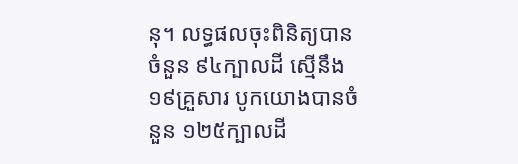នុ។ លទ្ធផលចុះពិនិត្យបានចំនួន ៩៤ក្បាលដី ស្មើនឹង ១៩គ្រួសារ បូកយោងបានចំនួន ១២៥ក្បាលដី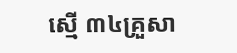ស្មើ ៣៤គ្រួសា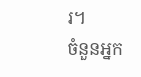រ។
ចំនួនអ្នក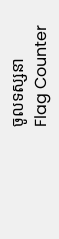ចូលទស្សនា
Flag Counter